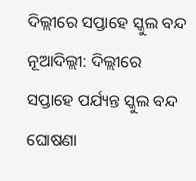ଦିଲ୍ଲୀରେ ସପ୍ତାହେ ସ୍କୁଲ ବନ୍ଦ
ନୂଆଦିଲ୍ଲୀ: ଦିଲ୍ଲୀରେ ସପ୍ତାହେ ପର୍ଯ୍ୟନ୍ତ ସ୍କୁଲ ବନ୍ଦ ଘୋଷଣା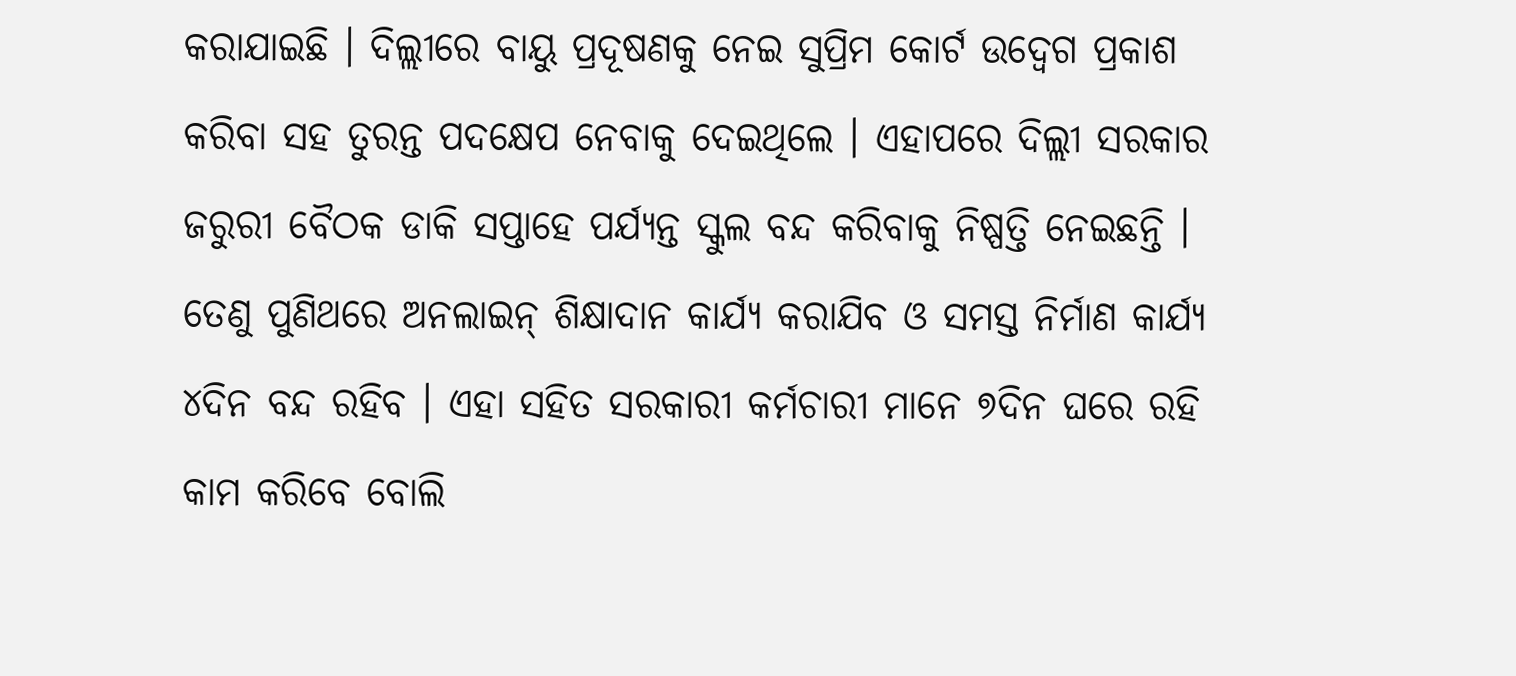କରାଯାଇଛି । ଦିଲ୍ଲୀରେ ବାୟୁ ପ୍ରଦୂଷଣକୁ ନେଇ ସୁପ୍ରିମ କୋର୍ଟ ଉଦ୍ବେଗ ପ୍ରକାଶ କରିବା ସହ ତୁରନ୍ତ ପଦକ୍ଷେପ ନେବାକୁ ଦେଇଥିଲେ । ଏହାପରେ ଦିଲ୍ଲୀ ସରକାର ଜରୁରୀ ବୈଠକ ଡାକି ସପ୍ତାହେ ପର୍ଯ୍ୟନ୍ତ ସ୍କୁଲ ବନ୍ଦ କରିବାକୁ ନିଷ୍ପତ୍ତି ନେଇଛନ୍ତି ।
ତେଣୁ ପୁଣିଥରେ ଅନଲାଇନ୍ ଶିକ୍ଷାଦାନ କାର୍ଯ୍ୟ କରାଯିବ ଓ ସମସ୍ତ ନିର୍ମାଣ କାର୍ଯ୍ୟ ୪ଦିନ ବନ୍ଦ ରହିବ । ଏହା ସହିତ ସରକାରୀ କର୍ମଚାରୀ ମାନେ ୭ଦିନ ଘରେ ରହି କାମ କରିବେ ବୋଲି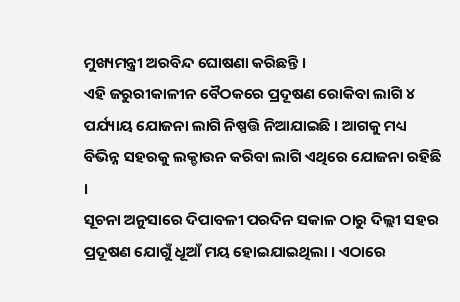ମୁଖ୍ୟମନ୍ତ୍ରୀ ଅରବିନ୍ଦ ଘୋଷଣା କରିଛନ୍ତି ।
ଏହି ଜରୁରୀକାଳୀନ ବୈଠକରେ ପ୍ରଦୂଷଣ ରୋକିବା ଲାଗି ୪ ପର୍ଯ୍ୟାୟ ଯୋଜନା ଲାଗି ନିଷ୍ପତ୍ତି ନିଆଯାଇଛି । ଆଗକୁ ମଧ୍ୟ ବିଭିନ୍ନ ସହରକୁ ଲକ୍ଡାଉନ କରିବା ଲାଗି ଏଥିରେ ଯୋଜନା ରହିଛି ।
ସୂଚନା ଅନୁସାରେ ଦିପାବଳୀ ପରଦିନ ସକାଳ ଠାରୁ ଦିଲ୍ଲୀ ସହର ପ୍ରଦୂଷଣ ଯୋଗୁଁ ଧୂଆଁ ମୟ ହୋଇଯାଇଥିଲା । ଏଠାରେ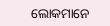ଲୋକମାନେ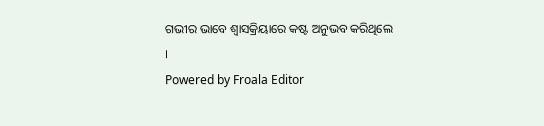ଗଭୀର ଭାବେ ଶ୍ୱାସକ୍ରିୟାରେ କଷ୍ଟ ଅନୁଭବ କରିଥିଲେ ।
Powered by Froala Editor